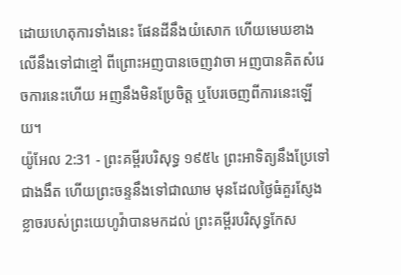ដោយហេតុការទាំងនេះ ផែនដីនឹងយំសោក ហើយមេឃខាងលើនឹងទៅជាខ្មៅ ពីព្រោះអញបានចេញវាចា អញបានគិតសំរេចការនេះហើយ អញនឹងមិនប្រែចិត្ត ឬបែរចេញពីការនេះឡើយ។
យ៉ូអែល 2:31 - ព្រះគម្ពីរបរិសុទ្ធ ១៩៥៤ ព្រះអាទិត្យនឹងប្រែទៅជាងងឹត ហើយព្រះចន្ទនឹងទៅជាឈាម មុនដែលថ្ងៃធំគួរស្ញែងខ្លាចរបស់ព្រះយេហូវ៉ាបានមកដល់ ព្រះគម្ពីរបរិសុទ្ធកែស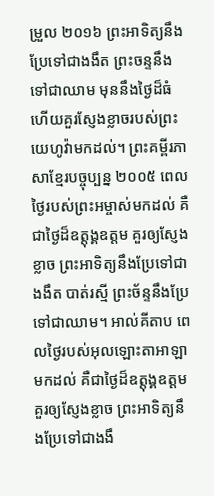ម្រួល ២០១៦ ព្រះអាទិត្យនឹងប្រែទៅជាងងឹត ព្រះចន្ទនឹងទៅជាឈាម មុននឹងថ្ងៃដ៏ធំ ហើយគួរស្ញែងខ្លាចរបស់ព្រះយេហូវ៉ាមកដល់។ ព្រះគម្ពីរភាសាខ្មែរបច្ចុប្បន្ន ២០០៥ ពេលថ្ងៃរបស់ព្រះអម្ចាស់មកដល់ គឺជាថ្ងៃដ៏ឧត្ដុង្គឧត្ដម គួរឲ្យស្ញែងខ្លាច ព្រះអាទិត្យនឹងប្រែទៅជាងងឹត បាត់រស្មី ព្រះច័ន្ទនឹងប្រែទៅជាឈាម។ អាល់គីតាប ពេលថ្ងៃរបស់អុលឡោះតាអាឡាមកដល់ គឺជាថ្ងៃដ៏ឧត្ដុង្គឧត្ដម គួរឲ្យស្ញែងខ្លាច ព្រះអាទិត្យនឹងប្រែទៅជាងងឹ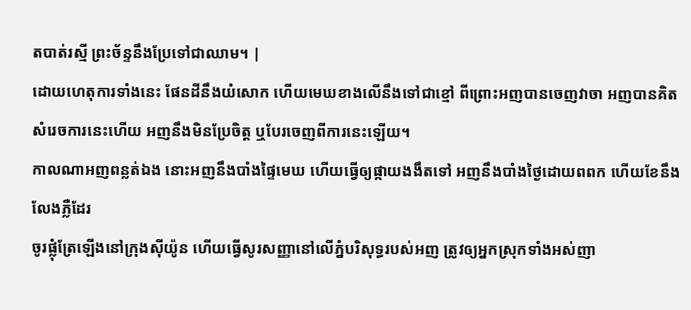តបាត់រស្មី ព្រះច័ន្ទនឹងប្រែទៅជាឈាម។ |
ដោយហេតុការទាំងនេះ ផែនដីនឹងយំសោក ហើយមេឃខាងលើនឹងទៅជាខ្មៅ ពីព្រោះអញបានចេញវាចា អញបានគិតសំរេចការនេះហើយ អញនឹងមិនប្រែចិត្ត ឬបែរចេញពីការនេះឡើយ។
កាលណាអញពន្លត់ឯង នោះអញនឹងបាំងផ្ទៃមេឃ ហើយធ្វើឲ្យផ្កាយងងឹតទៅ អញនឹងបាំងថ្ងៃដោយពពក ហើយខែនឹងលែងភ្លឺដែរ
ចូរផ្លុំត្រែឡើងនៅក្រុងស៊ីយ៉ូន ហើយធ្វើសូរសញ្ញានៅលើភ្នំបរិសុទ្ធរបស់អញ ត្រូវឲ្យអ្នកស្រុកទាំងអស់ញា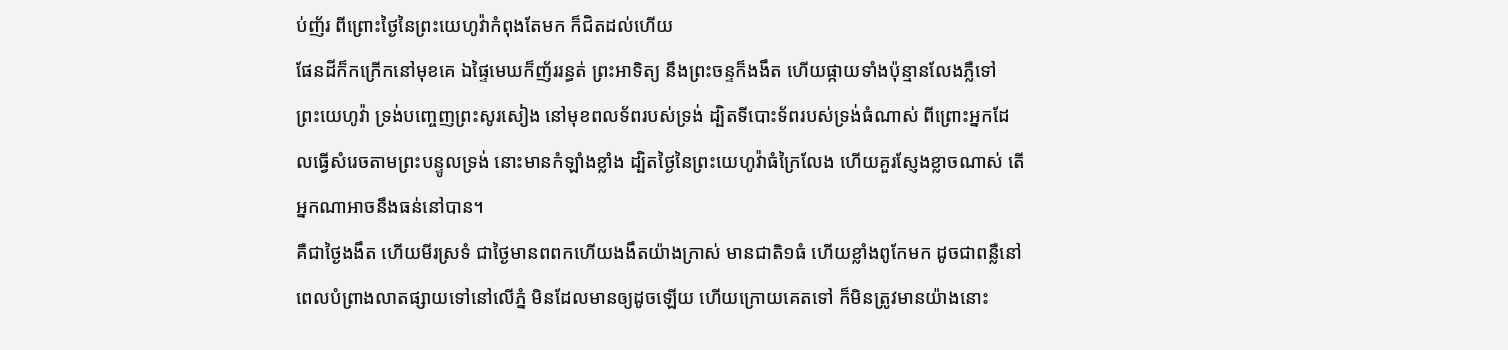ប់ញ័រ ពីព្រោះថ្ងៃនៃព្រះយេហូវ៉ាកំពុងតែមក ក៏ជិតដល់ហើយ
ផែនដីក៏កក្រើកនៅមុខគេ ឯផ្ទៃមេឃក៏ញ័ររន្ធត់ ព្រះអាទិត្យ នឹងព្រះចន្ទក៏ងងឹត ហើយផ្កាយទាំងប៉ុន្មានលែងភ្លឺទៅ
ព្រះយេហូវ៉ា ទ្រង់បញ្ចេញព្រះសូរសៀង នៅមុខពលទ័ពរបស់ទ្រង់ ដ្បិតទីបោះទ័ពរបស់ទ្រង់ធំណាស់ ពីព្រោះអ្នកដែលធ្វើសំរេចតាមព្រះបន្ទូលទ្រង់ នោះមានកំឡាំងខ្លាំង ដ្បិតថ្ងៃនៃព្រះយេហូវ៉ាធំក្រៃលែង ហើយគួរស្ញែងខ្លាចណាស់ តើអ្នកណាអាចនឹងធន់នៅបាន។
គឺជាថ្ងៃងងឹត ហើយមីរស្រទំ ជាថ្ងៃមានពពកហើយងងឹតយ៉ាងក្រាស់ មានជាតិ១ធំ ហើយខ្លាំងពូកែមក ដូចជាពន្លឺនៅពេលបំព្រាងលាតផ្សាយទៅនៅលើភ្នំ មិនដែលមានឲ្យដូចឡើយ ហើយក្រោយគេតទៅ ក៏មិនត្រូវមានយ៉ាងនោះ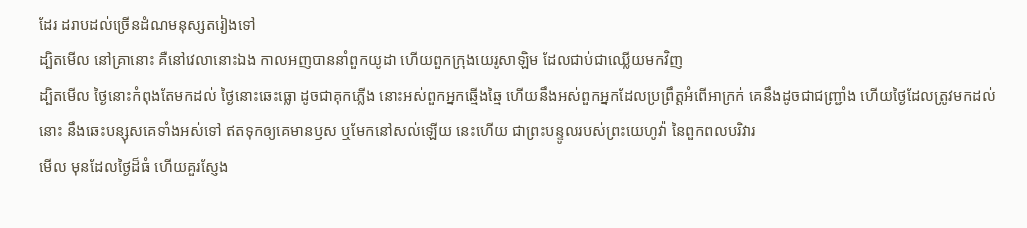ដែរ ដរាបដល់ច្រើនដំណមនុស្សតរៀងទៅ
ដ្បិតមើល នៅគ្រានោះ គឺនៅវេលានោះឯង កាលអញបាននាំពួកយូដា ហើយពួកក្រុងយេរូសាឡិម ដែលជាប់ជាឈ្លើយមកវិញ
ដ្បិតមើល ថ្ងៃនោះកំពុងតែមកដល់ ថ្ងៃនោះឆេះធ្លោ ដូចជាគុកភ្លើង នោះអស់ពួកអ្នកឆ្មើងឆ្មៃ ហើយនឹងអស់ពួកអ្នកដែលប្រព្រឹត្តអំពើអាក្រក់ គេនឹងដូចជាជញ្ជ្រាំង ហើយថ្ងៃដែលត្រូវមកដល់នោះ នឹងឆេះបន្សុសគេទាំងអស់ទៅ ឥតទុកឲ្យគេមានឫស ឬមែកនៅសល់ឡើយ នេះហើយ ជាព្រះបន្ទូលរបស់ព្រះយេហូវ៉ា នៃពួកពលបរិវារ
មើល មុនដែលថ្ងៃដ៏ធំ ហើយគួរស្ញែង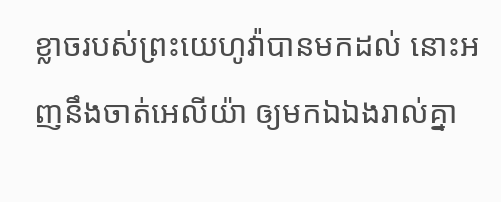ខ្លាចរបស់ព្រះយេហូវ៉ាបានមកដល់ នោះអញនឹងចាត់អេលីយ៉ា ឲ្យមកឯឯងរាល់គ្នា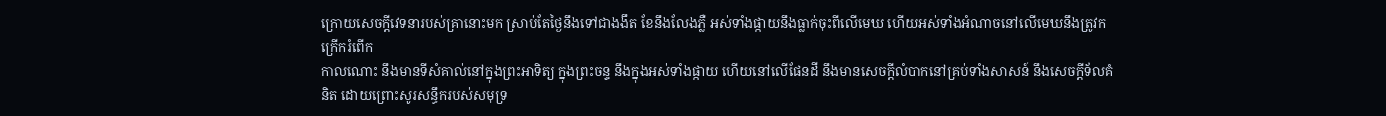ក្រោយសេចក្ដីវេទនារបស់គ្រានោះមក ស្រាប់តែថ្ងៃនឹងទៅជាងងឹត ខែនឹងលែងភ្លឺ អស់ទាំងផ្កាយនឹងធ្លាក់ចុះពីលើមេឃ ហើយអស់ទាំងអំណាចនៅលើមេឃនឹងត្រូវកក្រើករំពើក
កាលណោះ នឹងមានទីសំគាល់នៅក្នុងព្រះអាទិត្យ ក្នុងព្រះចន្ទ នឹងក្នុងអស់ទាំងផ្កាយ ហើយនៅលើផែនដី នឹងមានសេចក្ដីលំបាកនៅគ្រប់ទាំងសាសន៍ នឹងសេចក្ដីទ័លគំនិត ដោយព្រោះសូរសន្ធឹករបស់សមុទ្រ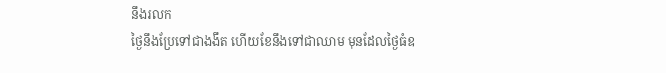នឹងរលក
ថ្ងៃនឹងប្រែទៅជាងងឹត ហើយខែនឹងទៅជាឈាម មុនដែលថ្ងៃធំឧ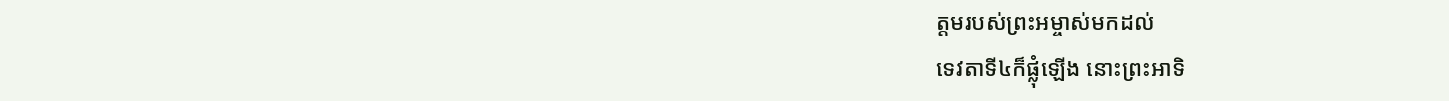ត្តមរបស់ព្រះអម្ចាស់មកដល់
ទេវតាទី៤ក៏ផ្លុំឡើង នោះព្រះអាទិ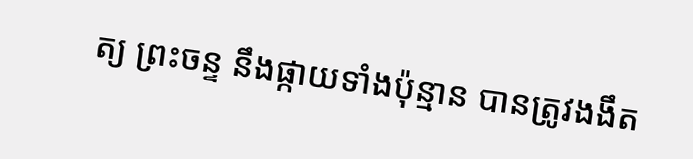ត្យ ព្រះចន្ទ នឹងផ្កាយទាំងប៉ុន្មាន បានត្រូវងងឹត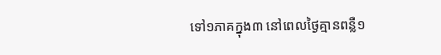ទៅ១ភាគក្នុង៣ នៅពេលថ្ងៃគ្មានពន្លឺ១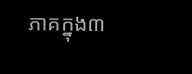ភាគក្នុង៣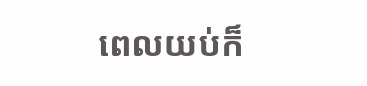ពេលយប់ក៏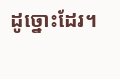ដូច្នោះដែរ។